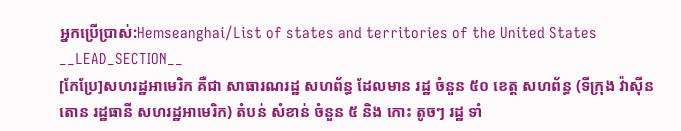អ្នកប្រើប្រាស់:Hemseanghai/List of states and territories of the United States
__LEAD_SECTION__
[កែប្រែ]សហរដ្ឋអាមេរិក គឺជា សាធារណរដ្ឋ សហព័ន្ធ ដែលមាន រដ្ឋ ចំនួន ៥០ ខេត្ត សហព័ន្ធ (ទីក្រុង វ៉ាស៊ីនតោន រដ្ឋធានី សហរដ្ឋអាមេរិក) តំបន់ សំខាន់ ចំនួន ៥ និង កោះ តូចៗ រដ្ឋ ទាំ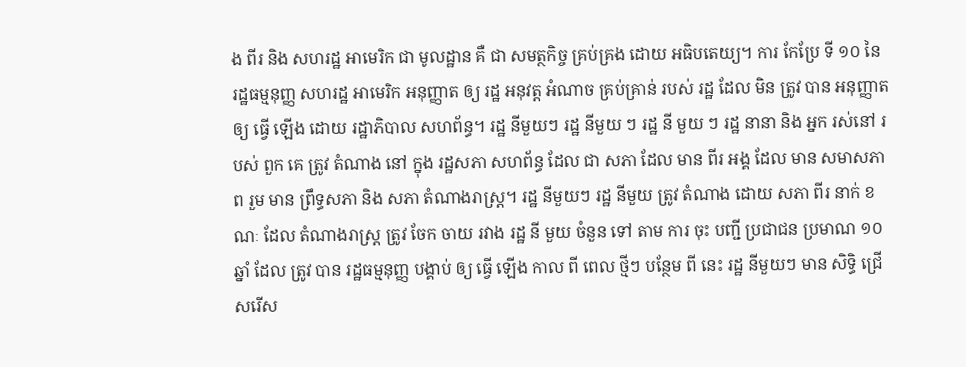ង ពីរ និង សហរដ្ឋ អាមេរិក ជា មូលដ្ឋាន គឺ ជា សមត្ថកិច្ច គ្រប់គ្រង ដោយ អធិបតេយ្យ។ ការ កែប្រែ ទី ១០ នៃ រដ្ឋធម្មនុញ្ញ សហរដ្ឋ អាមេរិក អនុញ្ញាត ឲ្យ រដ្ឋ អនុវត្ត អំណាច គ្រប់គ្រាន់ របស់ រដ្ឋ ដែល មិន ត្រូវ បាន អនុញ្ញាត ឲ្យ ធ្វើ ឡើង ដោយ រដ្ឋាភិបាល សហព័ន្ធ។ រដ្ឋ នីមួយៗ រដ្ឋ នីមួយ ៗ រដ្ឋ នី មួយ ៗ រដ្ឋ នានា និង អ្នក រស់នៅ របស់ ពួក គេ ត្រូវ តំណាង នៅ ក្នុង រដ្ឋសភា សហព័ន្ធ ដែល ជា សភា ដែល មាន ពីរ អង្គ ដែល មាន សមាសភាព រួម មាន ព្រឹទ្ធសភា និង សភា តំណាងរាស្ត្រ។ រដ្ឋ នីមួយៗ រដ្ឋ នីមួយ ត្រូវ តំណាង ដោយ សភា ពីរ នាក់ ខណៈ ដែល តំណាងរាស្ត្រ ត្រូវ ចែក ចាយ រវាង រដ្ឋ នី មួយ ចំនួន ទៅ តាម ការ ចុះ បញ្ជី ប្រជាជន ប្រមាណ ១០ ឆ្នាំ ដែល ត្រូវ បាន រដ្ឋធម្មនុញ្ញ បង្គាប់ ឲ្យ ធ្វើ ឡើង កាល ពី ពេល ថ្មីៗ បន្ថែម ពី នេះ រដ្ឋ នីមួយៗ មាន សិទ្ធិ ជ្រើសរើស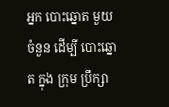អ្នក បោះឆ្នោត មួយ ចំនួន ដើម្បី បោះឆ្នោត ក្នុង ក្រុម ប្រឹក្សា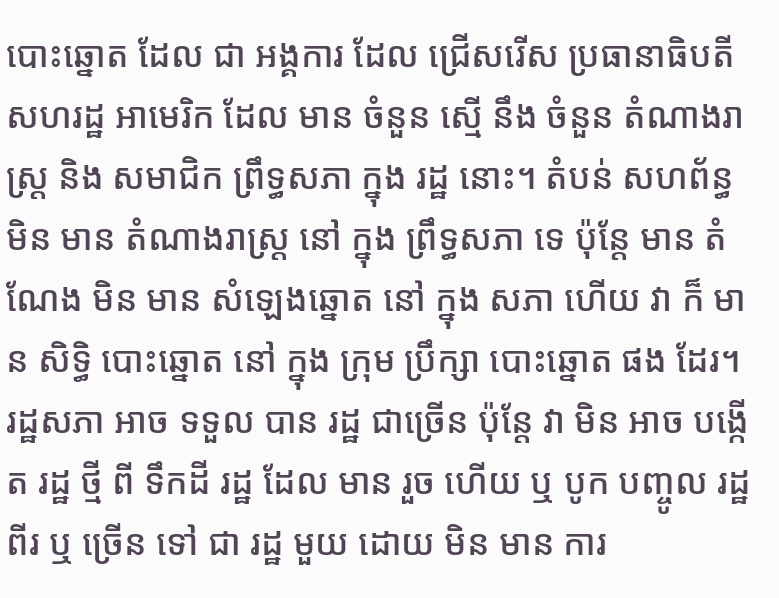បោះឆ្នោត ដែល ជា អង្គការ ដែល ជ្រើសរើស ប្រធានាធិបតី សហរដ្ឋ អាមេរិក ដែល មាន ចំនួន ស្មើ នឹង ចំនួន តំណាងរាស្ត្រ និង សមាជិក ព្រឹទ្ធសភា ក្នុង រដ្ឋ នោះ។ តំបន់ សហព័ន្ធ មិន មាន តំណាងរាស្ត្រ នៅ ក្នុង ព្រឹទ្ធសភា ទេ ប៉ុន្តែ មាន តំណែង មិន មាន សំឡេងឆ្នោត នៅ ក្នុង សភា ហើយ វា ក៏ មាន សិទ្ធិ បោះឆ្នោត នៅ ក្នុង ក្រុម ប្រឹក្សា បោះឆ្នោត ផង ដែរ។ រដ្ឋសភា អាច ទទួល បាន រដ្ឋ ជាច្រើន ប៉ុន្តែ វា មិន អាច បង្កើត រដ្ឋ ថ្មី ពី ទឹកដី រដ្ឋ ដែល មាន រួច ហើយ ឬ បូក បញ្ចូល រដ្ឋ ពីរ ឬ ច្រើន ទៅ ជា រដ្ឋ មួយ ដោយ មិន មាន ការ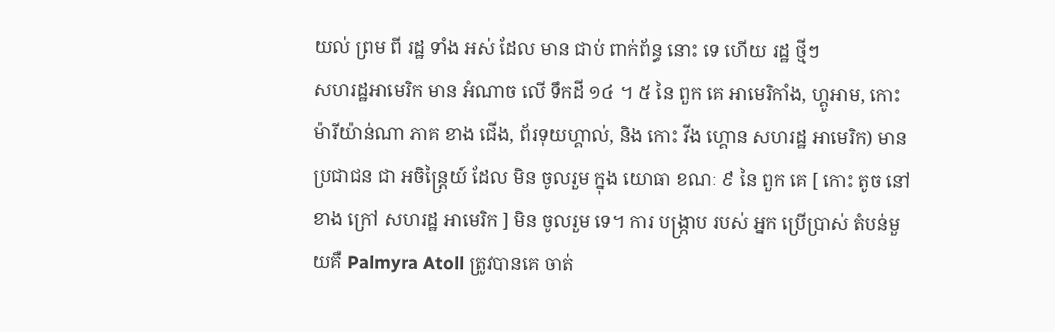យល់ ព្រម ពី រដ្ឋ ទាំង អស់ ដែល មាន ជាប់ ពាក់ព័ន្ធ នោះ ទេ ហើយ រដ្ឋ ថ្មីៗ
សហរដ្ឋអាមេរិក មាន អំណាច លើ ទឹកដី ១៤ ។ ៥ នៃ ពួក គេ អាមេរិកាំង, ហ្គូអាម, កោះ ម៉ារីយ៉ាន់ណា ភាគ ខាង ជើង, ព័រទុយហ្គាល់, និង កោះ វីង ហ្គោន សហរដ្ឋ អាមេរិក) មាន ប្រជាជន ជា អចិន្ត្រៃយ៍ ដែល មិន ចូលរួម ក្នុង យោធា ខណៈ ៩ នៃ ពួក គេ [ កោះ តូច នៅ ខាង ក្រៅ សហរដ្ឋ អាមេរិក ] មិន ចូលរួម ទេ។ ការ បង្ក្រាប របស់ អ្នក ប្រើប្រាស់ តំបន់មួយគឺ Palmyra Atoll ត្រូវបានគេ ចាត់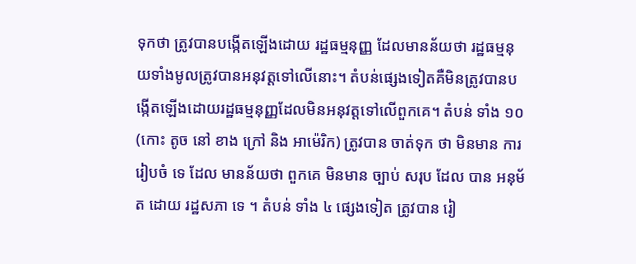ទុកថា ត្រូវបានបង្កើតឡើងដោយ រដ្ឋធម្មនុញ្ញ ដែលមានន័យថា រដ្ឋធម្មនុយទាំងមូលត្រូវបានអនុវត្តទៅលើនោះ។ តំបន់ផ្សេងទៀតគឺមិនត្រូវបានបង្កើតឡើងដោយរដ្ឋធម្មនុញ្ញដែលមិនអនុវត្តទៅលើពួកគេ។ តំបន់ ទាំង ១០ (កោះ តូច នៅ ខាង ក្រៅ និង អាម៉េរិក) ត្រូវបាន ចាត់ទុក ថា មិនមាន ការរៀបចំ ទេ ដែល មានន័យថា ពួកគេ មិនមាន ច្បាប់ សរុប ដែល បាន អនុម័ត ដោយ រដ្ឋសភា ទេ ។ តំបន់ ទាំង ៤ ផ្សេងទៀត ត្រូវបាន រៀ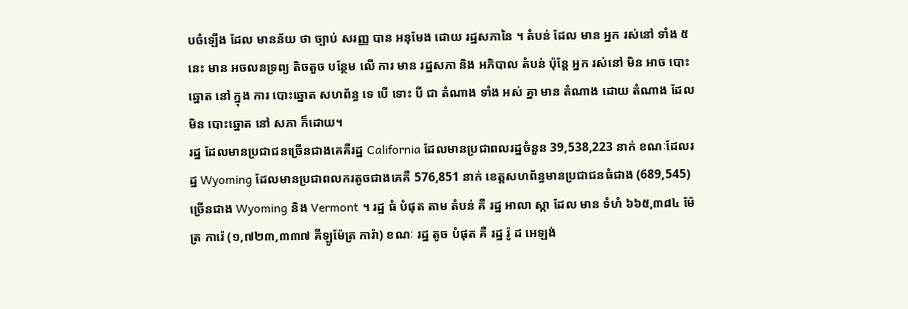បចំឡើង ដែល មានន័យ ថា ច្បាប់ សរញ្ញ បាន អនុមែង ដោយ រដ្ឋសភានៃ ។ តំបន់ ដែល មាន អ្នក រស់នៅ ទាំង ៥ នេះ មាន អចលនទ្រព្យ តិចតួច បន្ថែម លើ ការ មាន រដ្ឋសភា និង អភិបាល តំបន់ ប៉ុន្តែ អ្នក រស់នៅ មិន អាច បោះឆ្នោត នៅ ក្នុង ការ បោះឆ្នោត សហព័ន្ធ ទេ បើ ទោះ បី ជា តំណាង ទាំង អស់ គ្នា មាន តំណាង ដោយ តំណាង ដែល មិន បោះឆ្នោត នៅ សភា ក៏ដោយ។
រដ្ឋ ដែលមានប្រជាជនច្រើនជាងគេគឺរដ្ឋ California ដែលមានប្រជាពលរដ្ឋចំនួន 39,538,223 នាក់ ខណៈដែលរដ្ឋ Wyoming ដែលមានប្រជាពលករតូចជាងគេគឺ 576,851 នាក់ ខេត្តសហព័ន្ធមានប្រជាជនធំជាង (689,545) ច្រើនជាង Wyoming និង Vermont ។ រដ្ឋ ធំ បំផុត តាម តំបន់ គឺ រដ្ឋ អាលា ស្កា ដែល មាន ទំហំ ៦៦៥,៣៨៤ ម៉ែត្រ ការ៉េ (១,៧២៣,៣៣៧ គីឡូម៉ែត្រ ការ៉ា) ខណៈ រដ្ឋ តូច បំផុត គឺ រដ្ឋ រ៉ូ ដ អេឡង់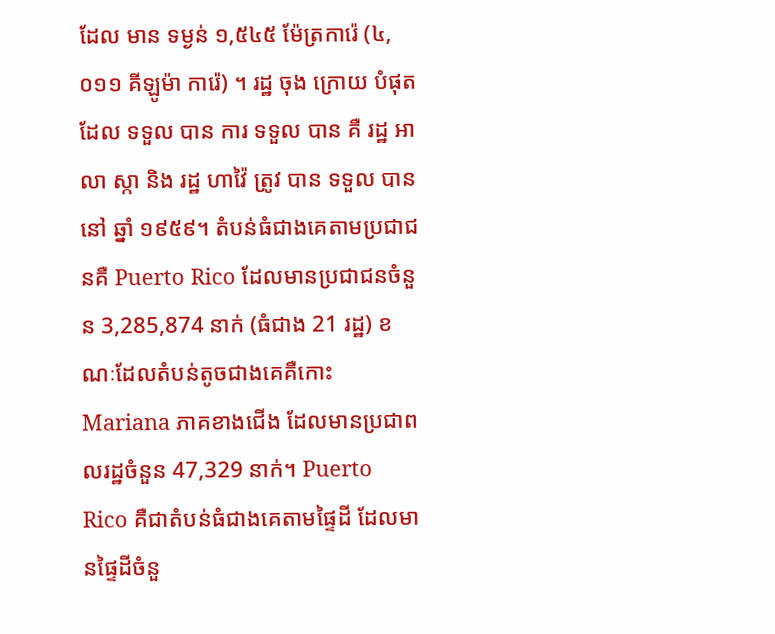ដែល មាន ទម្ងន់ ១,៥៤៥ ម៉ែត្រការ៉េ (៤,០១១ គីឡូម៉ា ការ៉េ) ។ រដ្ឋ ចុង ក្រោយ បំផុត ដែល ទទួល បាន ការ ទទួល បាន គឺ រដ្ឋ អាលា ស្កា និង រដ្ឋ ហាវ៉ៃ ត្រូវ បាន ទទួល បាន នៅ ឆ្នាំ ១៩៥៩។ តំបន់ធំជាងគេតាមប្រជាជនគឺ Puerto Rico ដែលមានប្រជាជនចំនួន 3,285,874 នាក់ (ធំជាង 21 រដ្ឋ) ខណៈដែលតំបន់តូចជាងគេគឺកោះ Mariana ភាគខាងជើង ដែលមានប្រជាពលរដ្ឋចំនួន 47,329 នាក់។ Puerto Rico គឺជាតំបន់ធំជាងគេតាមផ្ទៃដី ដែលមានផ្ទៃដីចំនួ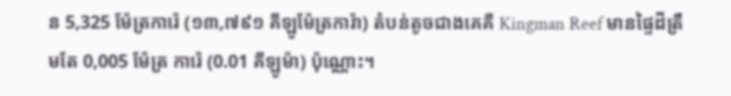ន 5,325 ម៉ែត្រការ៉េ (១៣,៧៩១ គីឡូម៉ែត្រការ៉ា) តំបន់តូចជាងគេគឺ Kingman Reef មានផ្ទៃដីត្រឹមតែ 0,005 ម៉ែត្រ ការ៉េ (0.01 គីឡូម៉ា) ប៉ុណ្ណោះ។